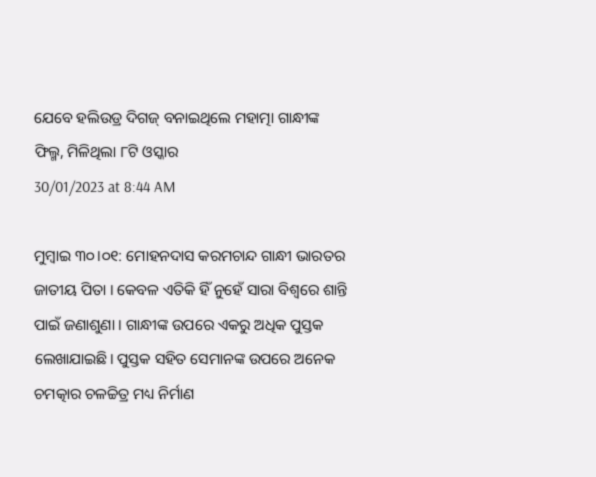ଯେବେ ହଲିଉଡ୍ର ଦିଗଜ୍ ବନାଇଥିଲେ ମହାତ୍ମା ଗାନ୍ଧୀଙ୍କ ଫିଲ୍ମ, ମିଳିଥିଲା ୮ଟି ଓସ୍କାର
30/01/2023 at 8:44 AM

ମୁମ୍ଵାଇ ୩୦।୦୧: ମୋହନଦାସ କରମଚାନ୍ଦ ଗାନ୍ଧୀ ଭାରତର ଜାତୀୟ ପିତା । କେବଳ ଏତିକି ହିଁ ନୁହେଁ ସାରା ବିଶ୍ୱରେ ଶାନ୍ତି ପାଇଁ ଜଣାଶୁଣା । ଗାନ୍ଧୀଙ୍କ ଉପରେ ଏକରୁ ଅଧିକ ପୁସ୍ତକ ଲେଖାଯାଇଛି। ପୁସ୍ତକ ସହିତ ସେମାନଙ୍କ ଉପରେ ଅନେକ ଚମତ୍କାର ଚଳଚ୍ଚିତ୍ର ମଧ୍ୟ ନିର୍ମାଣ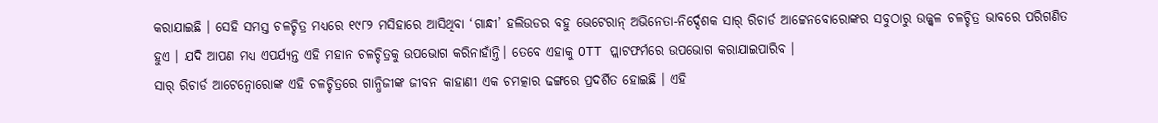କରାଯାଇଛି । ସେହି ସମସ୍ତ ଚଳଚ୍ଚିତ୍ର ମଧ୍ୟରେ ୧୯୮୨ ମସିହାରେ ଆସିଥିବା ‘ଗାନ୍ଧୀ’ ହଲିଉଡର ବହୁ ଭେଟେରାନ୍ ଅଭିନେତା-ନିର୍ଦ୍ଦେଶକ ସାର୍ ରିଚାର୍ଡ ଆଟ୍ଟେନବୋରୋଙ୍କର ସବୁଠାରୁ ଉଜ୍ଜ୍ୱଳ ଚଳଚ୍ଚିତ୍ର ଭାବରେ ପରିଗଣିତ ହୁଏ । ଯଦି ଆପଣ ମଧ୍ୟ ଏପର୍ଯ୍ୟନ୍ତ ଏହି ମହାନ ଚଳଚ୍ଚିତ୍ରକୁ ଉପଭୋଗ କରିନାହାଁନ୍ତି। ତେବେ ଏହାକୁ OTT ପ୍ଲାଟଫର୍ମରେ ଉପଭୋଗ କରାଯାଇପାରିବ ।
ସାର୍ ରିଚାର୍ଡ ଆଟେନ୍ବୋରୋଙ୍କ ଏହି ଚଳଚ୍ଚିତ୍ରରେ ଗାନ୍ଧିଜୀଙ୍କ ଜୀବନ କାହାଣୀ ଏକ ଚମତ୍କାର ଢଙ୍ଗରେ ପ୍ରଦର୍ଶିତ ହୋଇଛି । ଏହି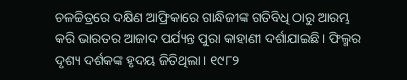ଚଳଚ୍ଚିତ୍ରରେ ଦକ୍ଷିଣ ଆଫ୍ରିକାରେ ଗାନ୍ଧିଜୀଙ୍କ ଗତିବିଧି ଠାରୁ ଆରମ୍ଭ କରି ଭାରତର ଆଜାଦ ପର୍ଯ୍ୟନ୍ତ ପୁରା କାହାଣୀ ଦର୍ଶାଯାଇଛି। ଫିଲ୍ମର ଦୃଶ୍ୟ ଦର୍ଶକଙ୍କ ହୃଦୟ ଜିତିଥିଲା। ୧୯୮୨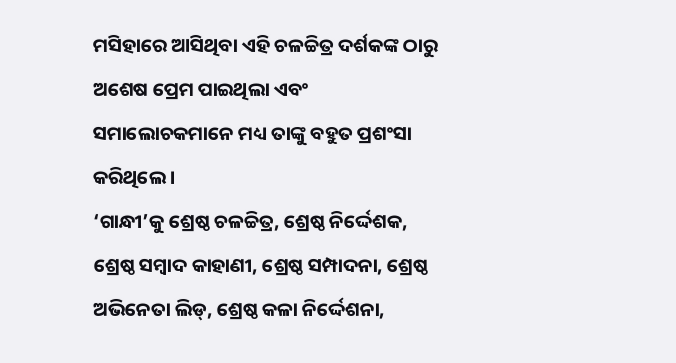ମସିହାରେ ଆସିଥିବା ଏହି ଚଳଚ୍ଚିତ୍ର ଦର୍ଶକଙ୍କ ଠାରୁ ଅଶେଷ ପ୍ରେମ ପାଇଥିଲା ଏବଂ ସମାଲୋଚକମାନେ ମଧ୍ୟ ତାଙ୍କୁ ବହୁତ ପ୍ରଶଂସା କରିଥିଲେ ।
‘ଗାନ୍ଧୀ’କୁ ଶ୍ରେଷ୍ଠ ଚଳଚ୍ଚିତ୍ର, ଶ୍ରେଷ୍ଠ ନିର୍ଦ୍ଦେଶକ, ଶ୍ରେଷ୍ଠ ସମ୍ବାଦ କାହାଣୀ, ଶ୍ରେଷ୍ଠ ସମ୍ପାଦନା, ଶ୍ରେଷ୍ଠ ଅଭିନେତା ଲିଡ୍, ଶ୍ରେଷ୍ଠ କଳା ନିର୍ଦ୍ଦେଶନା,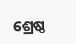ଶ୍ରେଷ୍ଠ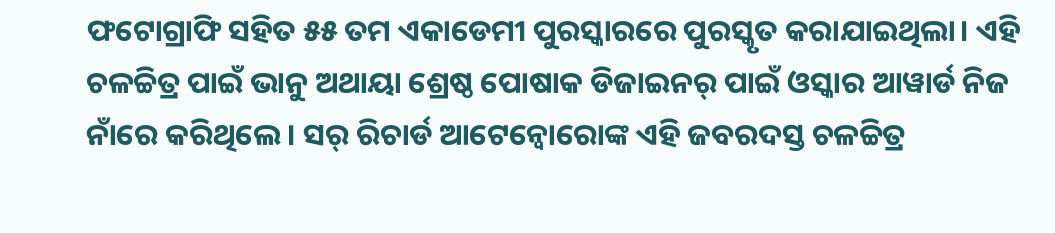ଫଟୋଗ୍ରାଫି ସହିତ ୫୫ ତମ ଏକାଡେମୀ ପୁରସ୍କାରରେ ପୁରସ୍କୃତ କରାଯାଇଥିଲା। ଏହି ଚଳଚ୍ଚିତ୍ର ପାଇଁ ଭାନୁ ଅଥାୟା ଶ୍ରେଷ୍ଠ ପୋଷାକ ଡିଜାଇନର୍ ପାଇଁ ଓସ୍କାର ଆୱାର୍ଡ ନିଜ ନାଁରେ କରିଥିଲେ। ସର୍ ରିଚାର୍ଡ ଆଟେନ୍ବୋରୋଙ୍କ ଏହି ଜବରଦସ୍ତ ଚଳଚ୍ଚିତ୍ର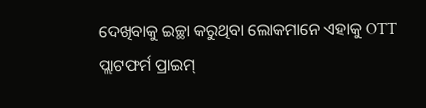ଦେଖିବାକୁ ଇଚ୍ଛା କରୁଥିବା ଲୋକମାନେ ଏହାକୁ OTT ପ୍ଲାଟଫର୍ମ ପ୍ରାଇମ୍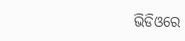ଭିଡିଓରେ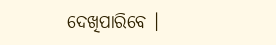ଦେଖିପାରିବେ ।